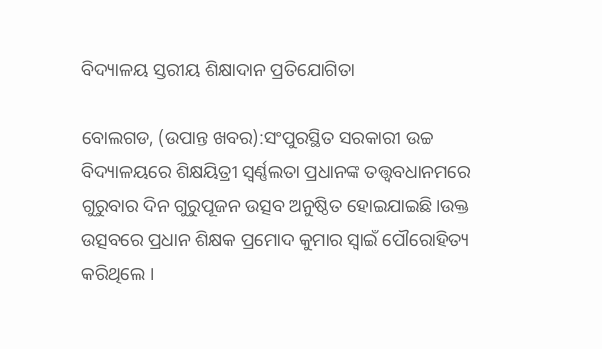ବିଦ୍ୟାଳୟ ସ୍ତରୀୟ ଶିକ୍ଷାଦାନ ପ୍ରତିଯୋଗିତା

ବୋଲଗଡ, (ଉପାନ୍ତ ଖବର):ସଂପୁରସ୍ଥିତ ସରକାରୀ ଉଚ୍ଚ ବିଦ୍ୟାଳୟରେ ଶିକ୍ଷୟିତ୍ରୀ ସ୍ଵର୍ଣ୍ଣଲତା ପ୍ରଧାନଙ୍କ ତତ୍ତ୍ଵବଧାନମରେ ଗୁରୁବାର ଦିନ ଗୁରୁପୂଜନ ଉତ୍ସବ ଅନୁଷ୍ଠିତ ହୋଇଯାଇଛି।ଉକ୍ତ ଉତ୍ସବରେ ପ୍ରଧାନ ଶିକ୍ଷକ ପ୍ରମୋଦ କୁମାର ସ୍ୱାଇଁ ପୌରୋହିତ୍ୟ କରିଥିଲେ ।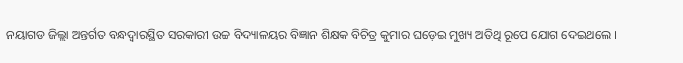ନୟାଗଡ ଜିଲ୍ଲା ଅନ୍ତର୍ଗତ ବନ୍ଧଦ୍ୱାରସ୍ଥିତ ସରକାରୀ ଉଚ୍ଚ ବିଦ୍ୟାଳୟର ବିଜ୍ଞାନ ଶିକ୍ଷକ ବିଚିତ୍ର କୁମାର ଘଡ଼େଇ ମୁଖ୍ୟ ଅତିଥି ରୂପେ ଯୋଗ ଦେଇଥଲେ ।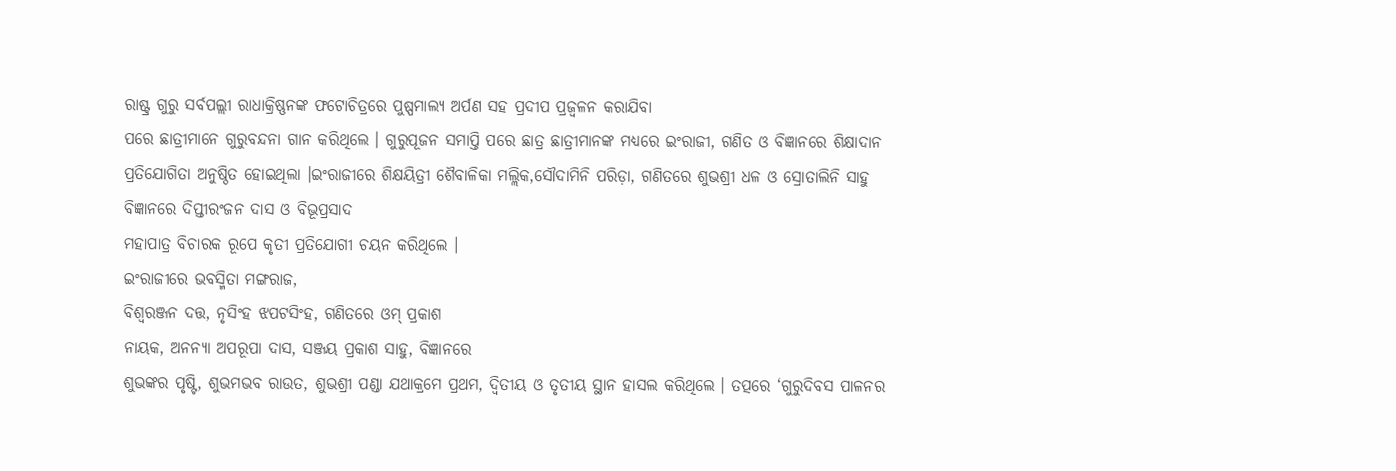ରାଷ୍ଟ୍ର ଗୁରୁ ସର୍ବପଲ୍ଲୀ ରାଧାକ୍ରିଷ୍ଣନଙ୍କ ଫଟୋଚିତ୍ରରେ ପୁଷ୍ପମାଲ୍ୟ ଅର୍ପଣ ସହ ପ୍ରଦୀପ ପ୍ରଜ୍ବଳନ କରାଯିବା
ପରେ ଛାତ୍ରୀମାନେ ଗୁରୁବନ୍ଦନା ଗାନ କରିଥିଲେ । ଗୁରୁପୂଜନ ସମାପ୍ତି ପରେ ଛାତ୍ର ଛାତ୍ରୀମାନଙ୍କ ମଧ୍ୟରେ ଇଂରାଜୀ, ଗଣିତ ଓ ବିଜ୍ଞାନରେ ଶିକ୍ଷାଦାନ ପ୍ରତିଯୋଗିତା ଅନୁଷ୍ଠିତ ହୋଇଥିଲା ।ଇଂରାଜୀରେ ଶିକ୍ଷୟିତ୍ରୀ ଶୈବାଳିକା ମଲ୍ଲିକ,ସୌଦାମିନି ପରିଡ଼ା, ଗଣିତରେ ଶୁଭଶ୍ରୀ ଧଳ ଓ ସ୍ରୋତାଲିନି ସାହୁ ବିଜ୍ଞାନରେ ଦିପ୍ତୀରଂଜନ ଦାସ ଓ ବିଭୂପ୍ରସାଦ
ମହାପାତ୍ର ବିଚାରକ ରୂପେ କୃତୀ ପ୍ରତିଯୋଗୀ ଚୟନ କରିଥିଲେ ।
ଇଂରାଜୀରେ ଭବସ୍ମିତା ମଙ୍ଗରାଜ,
ବିଶ୍ବରଞ୍ଜନ ଦତ୍ତ, ନୃସିଂହ ଝପଟସିଂହ, ଗଣିତରେ ଓମ୍ ପ୍ରକାଶ
ନାୟକ, ଅନନ୍ୟା ଅପରୂପା ଦାସ, ସଞ୍ଜୟ ପ୍ରକାଶ ସାହୁ, ବିଜ୍ଞାନରେ
ଶୁଭଙ୍କର ପୃଷ୍ଟି, ଶୁଭମଭବ ରାଉତ, ଶୁଭଶ୍ରୀ ପଣ୍ଡା ଯଥାକ୍ରମେ ପ୍ରଥମ, ଦ୍ଵିତୀୟ ଓ ତୃତୀୟ ସ୍ଥାନ ହାସଲ କରିଥିଲେ । ତତ୍ପରେ ‘ଗୁରୁଦିବସ ପାଳନର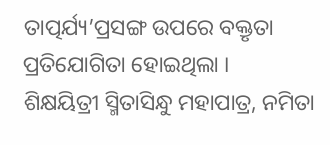ତାତ୍ପର୍ଯ୍ୟ’ପ୍ରସଙ୍ଗ ଉପରେ ବକ୍ତୃତା ପ୍ରତିଯୋଗିତା ହୋଇଥିଲା ।
ଶିକ୍ଷୟିତ୍ରୀ ସ୍ମିତାସିନ୍ଧୁ ମହାପାତ୍ର, ନମିତା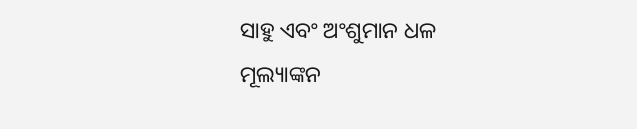ସାହୁ ଏବଂ ଅଂଶୁମାନ ଧଳ
ମୂଲ୍ୟାଙ୍କନ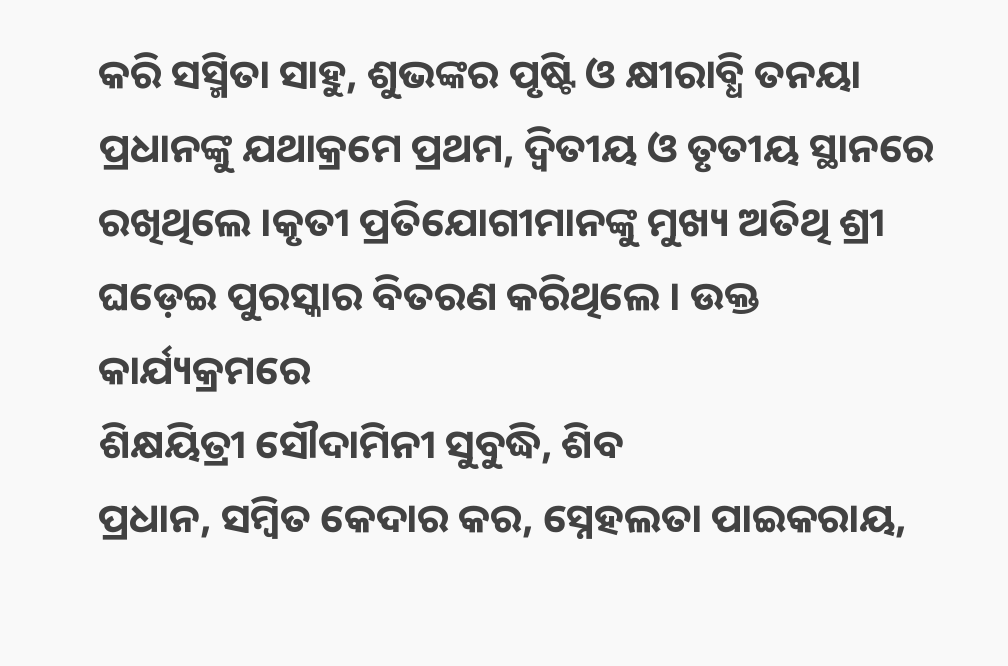କରି ସସ୍ମିତା ସାହୁ, ଶୁଭଙ୍କର ପୃଷ୍ଟି ଓ କ୍ଷୀରାବ୍ଧି ତନୟା ପ୍ରଧାନଙ୍କୁ ଯଥାକ୍ରମେ ପ୍ରଥମ, ଦ୍ଵିତୀୟ ଓ ତୃତୀୟ ସ୍ଥାନରେ ରଖିଥିଲେ ।କୃତୀ ପ୍ରତିଯୋଗୀମାନଙ୍କୁ ମୁଖ୍ୟ ଅତିଥି ଶ୍ରୀ ଘଡ଼େଇ ପୁରସ୍କାର ବିତରଣ କରିଥିଲେ । ଉକ୍ତ କାର୍ଯ୍ୟକ୍ରମରେ
ଶିକ୍ଷୟିତ୍ରୀ ସୌଦାମିନୀ ସୁବୁଦ୍ଧି, ଶିବ
ପ୍ରଧାନ, ସମ୍ବିତ କେଦାର କର, ସ୍ନେହଲତା ପାଇକରାୟ,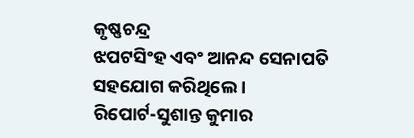କୃଷ୍ଣଚନ୍ଦ୍ର
ଝପଟସିଂହ ଏବଂ ଆନନ୍ଦ ସେନାପତି
ସହଯୋଗ କରିଥିଲେ ।
ରିପୋର୍ଟ-ସୁଶାନ୍ତ କୁମାର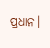ପ୍ରଧାନ।